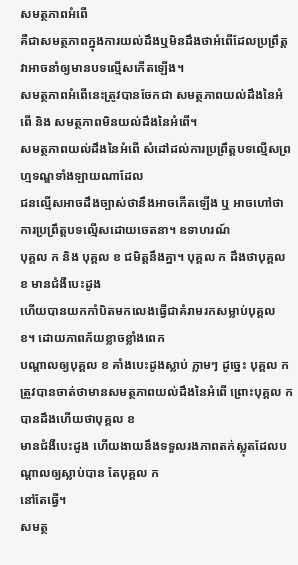សមត្ថភាពអំពើ
គឺជាសមត្ថភាពក្នុងការយល់ដឹងឬមិនដឹងថាអំពើដែលប្រព្រឹត្តវាអាចនាំឲ្យមានបទល្មើសកើតឡើង។
សមត្ថភាពអំពើនេះត្រូវបានចែកជា សមត្ថភាពយល់ដឹងនៃអំពើ និង សមត្ថភាពមិនយល់ដឹងនៃអំពើ។
សមត្ថភាពយល់ដឹងនៃអំពើ សំដៅដល់ការប្រព្រឹត្តបទល្មើសព្រហ្មទណ្ឌទាំងឡាយណាដែល
ជនល្មើសអាចដឹងច្បាស់ថានឹងអាចកើតឡើង ឬ អាចហៅថាការប្រព្រឹត្តបទល្មើសដោយចេតនា។ ឧទាហរណ៍
បុគ្គល ក និង បុគ្គល ខ ជមិត្តនឹងគ្នា។ បុគ្គល ក ដឹងថាបុគ្គល ខ មានជំងឺបេះដូង
ហើយបានយកកាំបិតមកលេងធ្វើជាគំរាមរកសម្លាប់បុគ្គល ខ។ ដោយភាពភ័យខ្លាចខ្លាំងពេក
បណ្តាលឲ្យបុគ្គល ខ គាំងបេះដូងស្លាប់ ភ្លាមៗ ដូច្នេះ បុគ្គល ក
ត្រូវបានចាត់ថាមានសមត្ថភាពយល់ដឹងនៃអំពើ ព្រោះបុគ្គល ក បានដឹងហើយថាបុគ្គល ខ
មានជំងឺបេះដូង ហើយងាយនឹងទទួលរងភាពតក់ស្លុតដែលបណ្តាលឲ្យស្លាប់បាន តែបុគ្គល ក
នៅតែធ្វើ។
សមត្ថ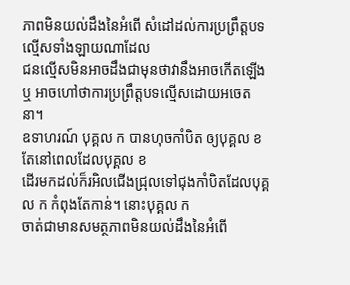ភាពមិនយល់ដឹងនៃអំពើ សំដៅដល់ការប្រព្រឹត្តបទល្មើសទាំងឡាយណាដែល
ជនល្មើសមិនអាចដឹងជាមុនថាវានឹងអាចកើតឡើង ឬ អាចហៅថាការប្រព្រឹត្តបទល្មើសដោយអចេតនា។
ឧទាហរណ៍ បុគ្គល ក បានហុចកាំបិត ឲ្យបុគ្គល ខ តែនៅពេលដែលបុគ្គល ខ
ដើរមកដល់ក៏រអិលជើងជ្រុលទៅជុងកាំបិតដែលបុគ្គល ក កំពុងតែកាន់។ នោះបុគ្គល ក
ចាត់ជាមានសមត្ថភាពមិនយល់ដឹងនៃអំពើ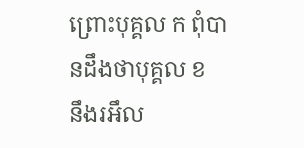ព្រោះបុគ្គល ក ពុំបានដឹងថាបុគ្គល ខ
នឹងរអឹល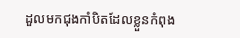ដួលមកជុងកាំបិតដែលខ្លួនកំពុង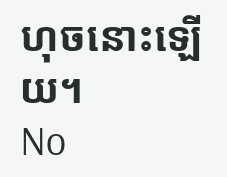ហុចនោះឡើយ។
No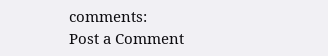comments:
Post a Comment